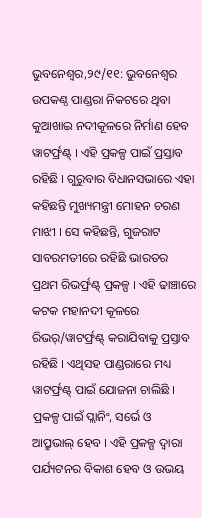ଭୁବନେଶ୍ୱର,୨୯/୧୧: ଭୁବନେଶ୍ୱର ଉପକଣ୍ଠ ପାଣ୍ଡରା ନିକଟରେ ଥିବା କୁଆଖାଇ ନଦୀକୂଳରେ ନିର୍ମାଣ ହେବ ୱାଟର୍ଫ୍ରଣ୍ଟ୍ । ଏହି ପ୍ରକଳ୍ପ ପାଇଁ ପ୍ରସ୍ତାବ ରହିଛି । ଗୁରୁବାର ବିଧାନସଭାରେ ଏହା କହିଛନ୍ତି ମୁଖ୍ୟମନ୍ତ୍ରୀ ମୋହନ ଚରଣ ମାଝୀ । ସେ କହିଛନ୍ତି, ଗୁଜରାଟ ସାବରମତୀରେ ରହିଛି ଭାରତର ପ୍ରଥମ ରିଭର୍ଫ୍ରଣ୍ଟ୍ ପ୍ରକଳ୍ପ । ଏହି ଢାଞ୍ଚାରେ କଟକ ମହାନଦୀ କୂଳରେ ରିଭର୍/ୱାଟର୍ଫ୍ରଣ୍ଟ୍ କରାଯିବାକୁ ପ୍ରସ୍ତାବ ରହିଛି । ଏଥିସହ ପାଣ୍ଡରାରେ ମଧ୍ୟ ୱାଟର୍ଫ୍ରଣ୍ଟ୍ ପାଇଁ ଯୋଜନା ଚାଲିଛି । ପ୍ରକଳ୍ପ ପାଇଁ ପ୍ଲାନିଂ, ସର୍ଭେ ଓ ଆପ୍ରୁଭାଲ୍ ହେବ । ଏହି ପ୍ରକଳ୍ପ ଦ୍ୱାରା ପର୍ଯ୍ୟଟନର ବିକାଶ ହେବ ଓ ଉଭୟ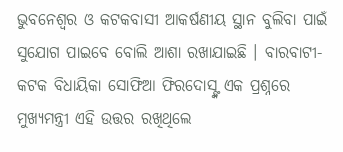ଭୁବନେଶ୍ୱର ଓ କଟକବାସୀ ଆକର୍ଷଣୀୟ ସ୍ଥାନ ବୁଲିବା ପାଇଁ ସୁଯୋଗ ପାଇବେ ବୋଲି ଆଶା ରଖାଯାଇଛି । ବାରବାଟୀ-କଟକ ବିଧାୟିକା ସୋଫିଆ ଫିରଦୋସ୍ଙ୍କ ଏକ ପ୍ରଶ୍ନରେ ମୁଖ୍ୟମନ୍ତ୍ରୀ ଏହି ଉତ୍ତର ରଖିଥିଲେ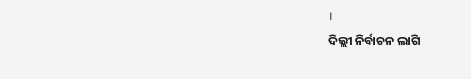।
ଦିଲ୍ଲୀ ନିର୍ବାଚନ ଲାଗି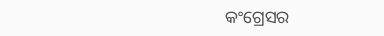କଂଗ୍ରେସର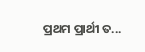ପ୍ରଥମ ପ୍ରାର୍ଥୀ ତ...